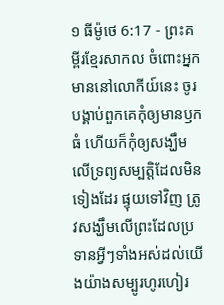១ ធីម៉ូថេ 6:17 - ព្រះគម្ពីរខ្មែរសាកល ចំពោះអ្នកមាននៅលោកីយ៍នេះ ចូរបង្គាប់ពួកគេកុំឲ្យមានឫកធំ ហើយក៏កុំឲ្យសង្ឃឹមលើទ្រព្យសម្បត្តិដែលមិនទៀងដែរ ផ្ទុយទៅវិញ ត្រូវសង្ឃឹមលើព្រះដែលប្រទានអ្វីៗទាំងអស់ដល់យើងយ៉ាងសម្បូរហូរហៀរ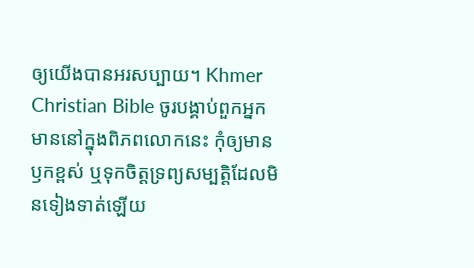ឲ្យយើងបានអរសប្បាយ។ Khmer Christian Bible ចូរបង្គាប់ពួកអ្នកមាននៅក្នុងពិភពលោកនេះ កុំឲ្យមានឫកខ្ពស់ ឬទុកចិត្ដទ្រព្យសម្បត្ដិដែលមិនទៀងទាត់ឡើយ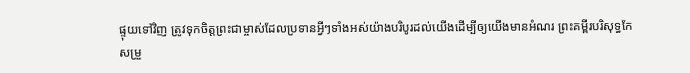ផ្ទុយទៅវិញ ត្រូវទុកចិត្ដព្រះជាម្ចាស់ដែលប្រទានអ្វីៗទាំងអស់យ៉ាងបរិបូរដល់យើងដើម្បីឲ្យយើងមានអំណរ ព្រះគម្ពីរបរិសុទ្ធកែសម្រួ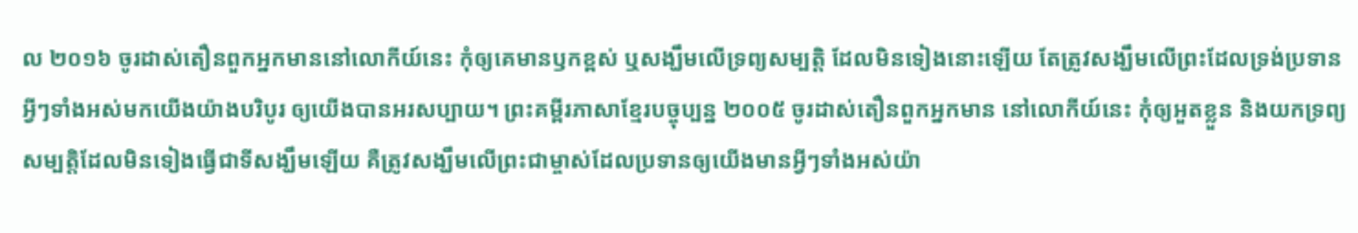ល ២០១៦ ចូរដាស់តឿនពួកអ្នកមាននៅលោកីយ៍នេះ កុំឲ្យគេមានឫកខ្ពស់ ឬសង្ឃឹមលើទ្រព្យសម្បត្តិ ដែលមិនទៀងនោះឡើយ តែត្រូវសង្ឃឹមលើព្រះដែលទ្រង់ប្រទានអ្វីៗទាំងអស់មកយើងយ៉ាងបរិបូរ ឲ្យយើងបានអរសប្បាយ។ ព្រះគម្ពីរភាសាខ្មែរបច្ចុប្បន្ន ២០០៥ ចូរដាស់តឿនពួកអ្នកមាន នៅលោកីយ៍នេះ កុំឲ្យអួតខ្លួន និងយកទ្រព្យសម្បត្តិដែលមិនទៀងធ្វើជាទីសង្ឃឹមឡើយ គឺត្រូវសង្ឃឹមលើព្រះជាម្ចាស់ដែលប្រទានឲ្យយើងមានអ្វីៗទាំងអស់យ៉ា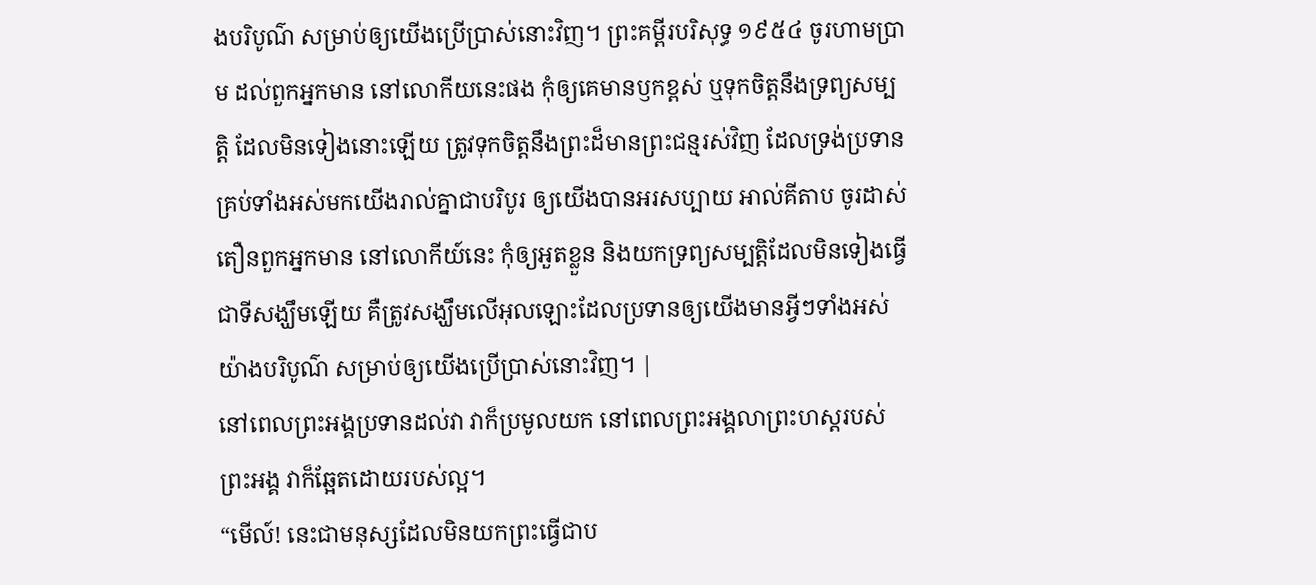ងបរិបូណ៌ សម្រាប់ឲ្យយើងប្រើប្រាស់នោះវិញ។ ព្រះគម្ពីរបរិសុទ្ធ ១៩៥៤ ចូរហាមប្រាម ដល់ពួកអ្នកមាន នៅលោកីយនេះផង កុំឲ្យគេមានឫកខ្ពស់ ឬទុកចិត្តនឹងទ្រព្យសម្បត្តិ ដែលមិនទៀងនោះឡើយ ត្រូវទុកចិត្តនឹងព្រះដ៏មានព្រះជន្មរស់វិញ ដែលទ្រង់ប្រទានគ្រប់ទាំងអស់មកយើងរាល់គ្នាជាបរិបូរ ឲ្យយើងបានអរសប្បាយ អាល់គីតាប ចូរដាស់តឿនពួកអ្នកមាន នៅលោកីយ៍នេះ កុំឲ្យអួតខ្លួន និងយកទ្រព្យសម្បត្តិដែលមិនទៀងធ្វើជាទីសង្ឃឹមឡើយ គឺត្រូវសង្ឃឹមលើអុលឡោះដែលប្រទានឲ្យយើងមានអ្វីៗទាំងអស់យ៉ាងបរិបូណ៌ សម្រាប់ឲ្យយើងប្រើប្រាស់នោះវិញ។ |
នៅពេលព្រះអង្គប្រទានដល់វា វាក៏ប្រមូលយក នៅពេលព្រះអង្គលាព្រះហស្តរបស់ព្រះអង្គ វាក៏ឆ្អែតដោយរបស់ល្អ។
“មើល៍! នេះជាមនុស្សដែលមិនយកព្រះធ្វើជាប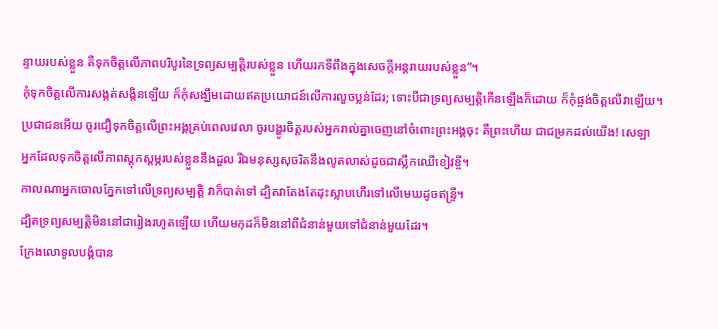ន្ទាយរបស់ខ្លួន គឺទុកចិត្តលើភាពបរិបូរនៃទ្រព្យសម្បត្តិរបស់ខ្លួន ហើយរកទីពឹងក្នុងសេចក្ដីអន្តរាយរបស់ខ្លួន”។
កុំទុកចិត្តលើការសង្កត់សង្កិនឡើយ ក៏កុំសង្ឃឹមដោយឥតប្រយោជន៍លើការលួចប្លន់ដែរ; ទោះបីជាទ្រព្យសម្បត្តិកើនឡើងក៏ដោយ ក៏កុំផ្ចង់ចិត្តលើវាឡើយ។
ប្រជាជនអើយ ចូរជឿទុកចិត្តលើព្រះអង្គគ្រប់ពេលវេលា ចូរបង្ហូរចិត្តរបស់អ្នករាល់គ្នាចេញនៅចំពោះព្រះអង្គចុះ គឺព្រះហើយ ជាជម្រកដល់យើង! សេឡា
អ្នកដែលទុកចិត្តលើភាពស្ដុកស្ដម្ភរបស់ខ្លួននឹងដួល រីឯមនុស្សសុចរិតនឹងលូតលាស់ដូចជាស្លឹកឈើខៀវខ្ចី។
កាលណាអ្នកចោលភ្នែកទៅលើទ្រព្យសម្បត្តិ វាក៏បាត់ទៅ ដ្បិតវាតែងតែដុះស្លាបហើរទៅលើមេឃដូចឥន្ទ្រី។
ដ្បិតទ្រព្យសម្បត្តិមិននៅជារៀងរហូតឡើយ ហើយមកុដក៏មិននៅពីជំនាន់មួយទៅជំនាន់មួយដែរ។
ក្រែងលោទូលបង្គំបាន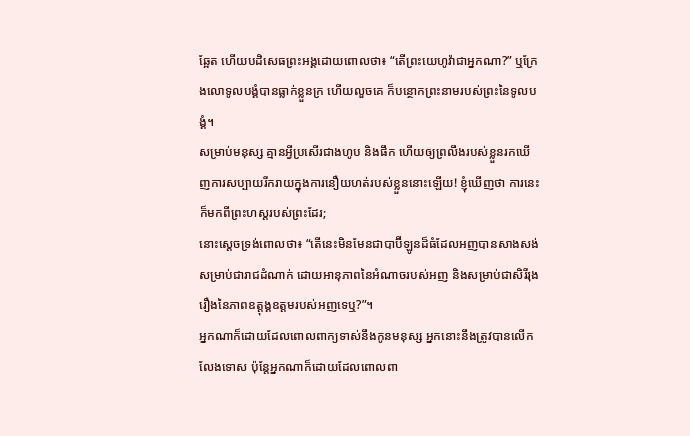ឆ្អែត ហើយបដិសេធព្រះអង្គដោយពោលថា៖ “តើព្រះយេហូវ៉ាជាអ្នកណា?” ឬក្រែងលោទូលបង្គំបានធ្លាក់ខ្លួនក្រ ហើយលួចគេ ក៏បន្ថោកព្រះនាមរបស់ព្រះនៃទូលបង្គំ។
សម្រាប់មនុស្ស គ្មានអ្វីប្រសើរជាងហូប និងផឹក ហើយឲ្យព្រលឹងរបស់ខ្លួនរកឃើញការសប្បាយរីករាយក្នុងការនឿយហត់របស់ខ្លួននោះឡើយ! ខ្ញុំឃើញថា ការនេះក៏មកពីព្រះហស្តរបស់ព្រះដែរ;
នោះស្ដេចទ្រង់ពោលថា៖ “តើនេះមិនមែនជាបាប៊ីឡូនដ៏ធំដែលអញបានសាងសង់សម្រាប់ជារាជដំណាក់ ដោយអានុភាពនៃអំណាចរបស់អញ និងសម្រាប់ជាសិរីរុងរឿងនៃភាពឧត្ដុង្គឧត្ដមរបស់អញទេឬ?”។
អ្នកណាក៏ដោយដែលពោលពាក្យទាស់នឹងកូនមនុស្ស អ្នកនោះនឹងត្រូវបានលើកលែងទោស ប៉ុន្តែអ្នកណាក៏ដោយដែលពោលពា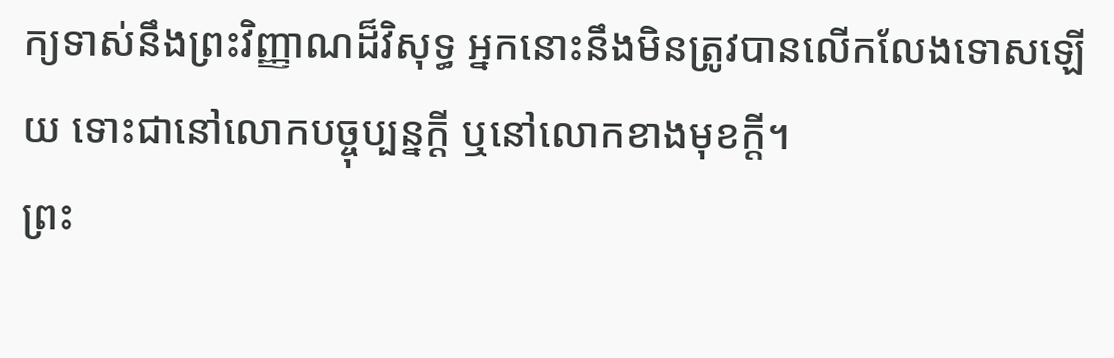ក្យទាស់នឹងព្រះវិញ្ញាណដ៏វិសុទ្ធ អ្នកនោះនឹងមិនត្រូវបានលើកលែងទោសឡើយ ទោះជានៅលោកបច្ចុប្បន្នក្ដី ឬនៅលោកខាងមុខក្ដី។
ព្រះ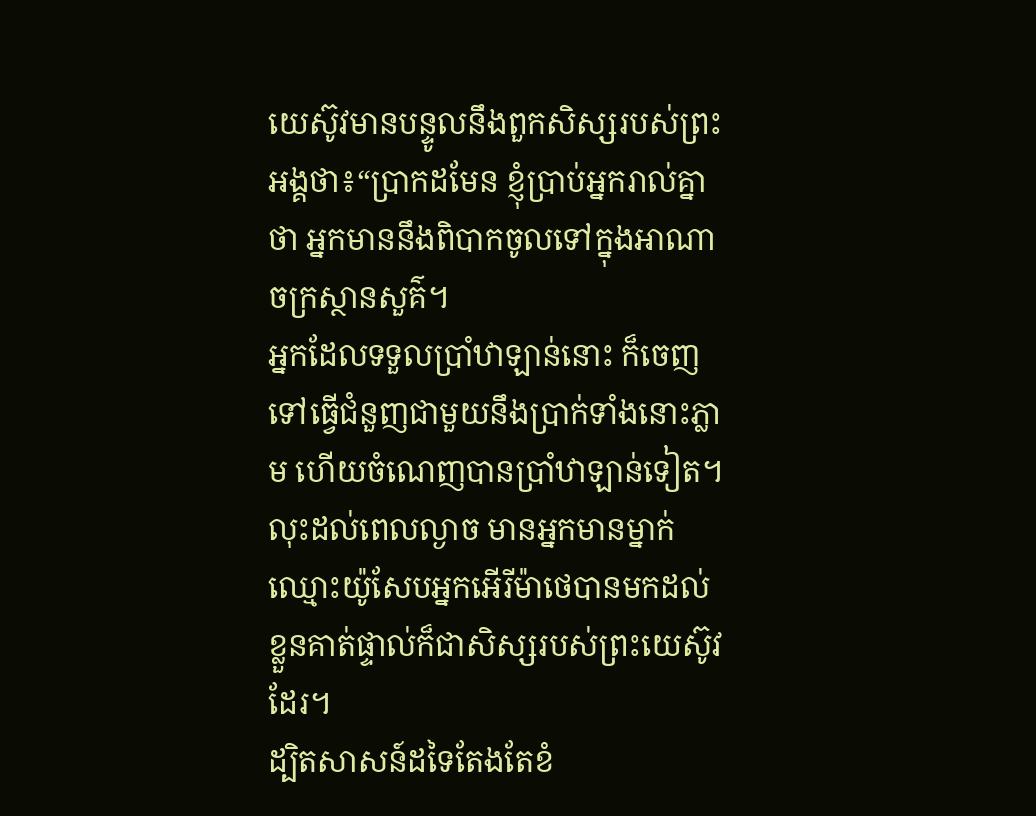យេស៊ូវមានបន្ទូលនឹងពួកសិស្សរបស់ព្រះអង្គថា៖“ប្រាកដមែន ខ្ញុំប្រាប់អ្នករាល់គ្នាថា អ្នកមាននឹងពិបាកចូលទៅក្នុងអាណាចក្រស្ថានសួគ៌។
អ្នកដែលទទួលប្រាំឋាឡាន់នោះ ក៏ចេញទៅធ្វើជំនួញជាមួយនឹងប្រាក់ទាំងនោះភ្លាម ហើយចំណេញបានប្រាំឋាឡាន់ទៀត។
លុះដល់ពេលល្ងាច មានអ្នកមានម្នាក់ឈ្មោះយ៉ូសែបអ្នកអើរីម៉ាថេបានមកដល់ ខ្លួនគាត់ផ្ទាល់ក៏ជាសិស្សរបស់ព្រះយេស៊ូវដែរ។
ដ្បិតសាសន៍ដទៃតែងតែខំ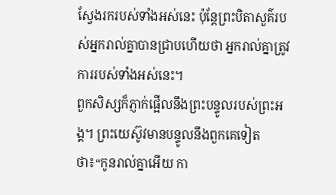ស្វែងរករបស់ទាំងអស់នេះ ប៉ុន្តែព្រះបិតាសួគ៌របស់អ្នករាល់គ្នាបានជ្រាបហើយថា អ្នករាល់គ្នាត្រូវការរបស់ទាំងអស់នេះ។
ពួកសិស្សក៏ភ្ញាក់ផ្អើលនឹងព្រះបន្ទូលរបស់ព្រះអង្គ។ ព្រះយេស៊ូវមានបន្ទូលនឹងពួកគេទៀតថា៖“កូនរាល់គ្នាអើយ កា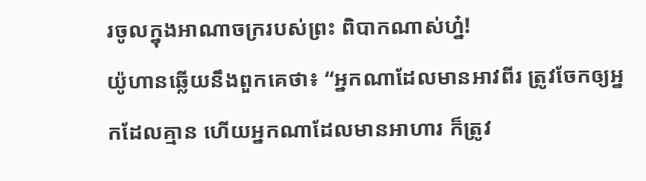រចូលក្នុងអាណាចក្ររបស់ព្រះ ពិបាកណាស់ហ្ន៎!
យ៉ូហានឆ្លើយនឹងពួកគេថា៖ “អ្នកណាដែលមានអាវពីរ ត្រូវចែកឲ្យអ្នកដែលគ្មាន ហើយអ្នកណាដែលមានអាហារ ក៏ត្រូវ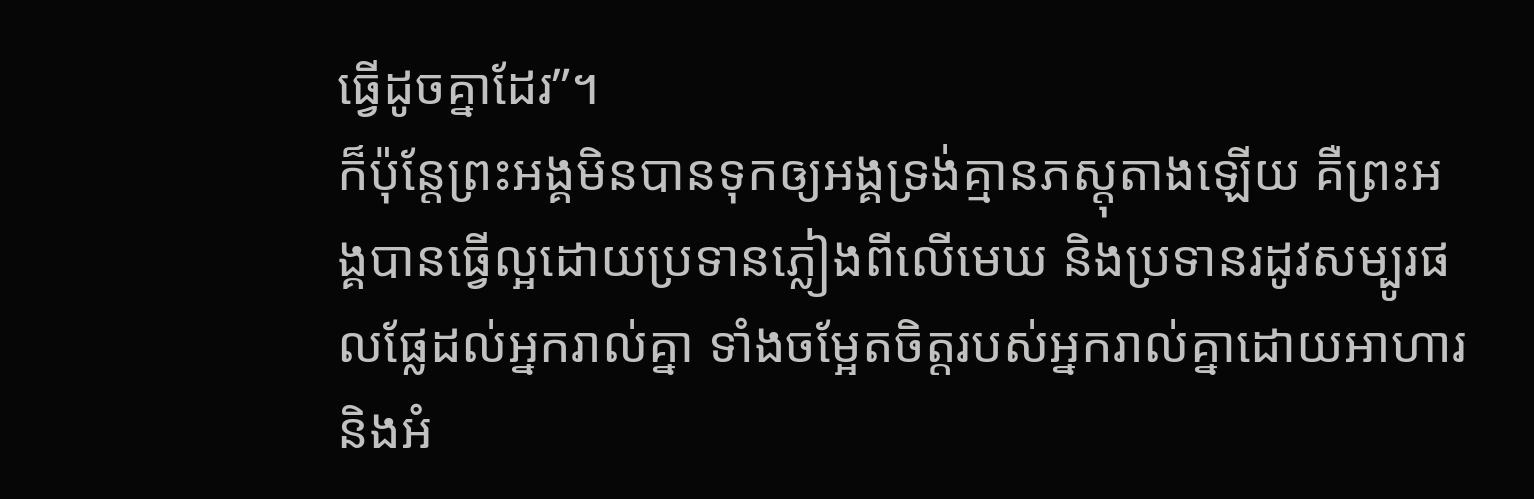ធ្វើដូចគ្នាដែរ”។
ក៏ប៉ុន្តែព្រះអង្គមិនបានទុកឲ្យអង្គទ្រង់គ្មានភស្តុតាងឡើយ គឺព្រះអង្គបានធ្វើល្អដោយប្រទានភ្លៀងពីលើមេឃ និងប្រទានរដូវសម្បូរផលផ្លែដល់អ្នករាល់គ្នា ទាំងចម្អែតចិត្តរបស់អ្នករាល់គ្នាដោយអាហារ និងអំ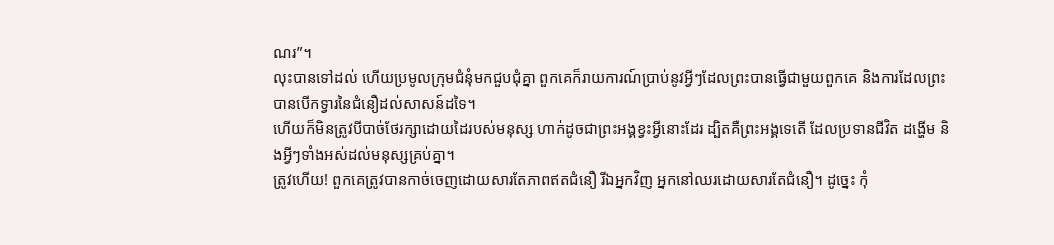ណរ”។
លុះបានទៅដល់ ហើយប្រមូលក្រុមជំនុំមកជួបជុំគ្នា ពួកគេក៏រាយការណ៍ប្រាប់នូវអ្វីៗដែលព្រះបានធ្វើជាមួយពួកគេ និងការដែលព្រះបានបើកទ្វារនៃជំនឿដល់សាសន៍ដទៃ។
ហើយក៏មិនត្រូវបីបាច់ថែរក្សាដោយដៃរបស់មនុស្ស ហាក់ដូចជាព្រះអង្គខ្វះអ្វីនោះដែរ ដ្បិតគឺព្រះអង្គទេតើ ដែលប្រទានជីវិត ដង្ហើម និងអ្វីៗទាំងអស់ដល់មនុស្សគ្រប់គ្នា។
ត្រូវហើយ! ពួកគេត្រូវបានកាច់ចេញដោយសារតែភាពឥតជំនឿ រីឯអ្នកវិញ អ្នកនៅឈរដោយសារតែជំនឿ។ ដូច្នេះ កុំ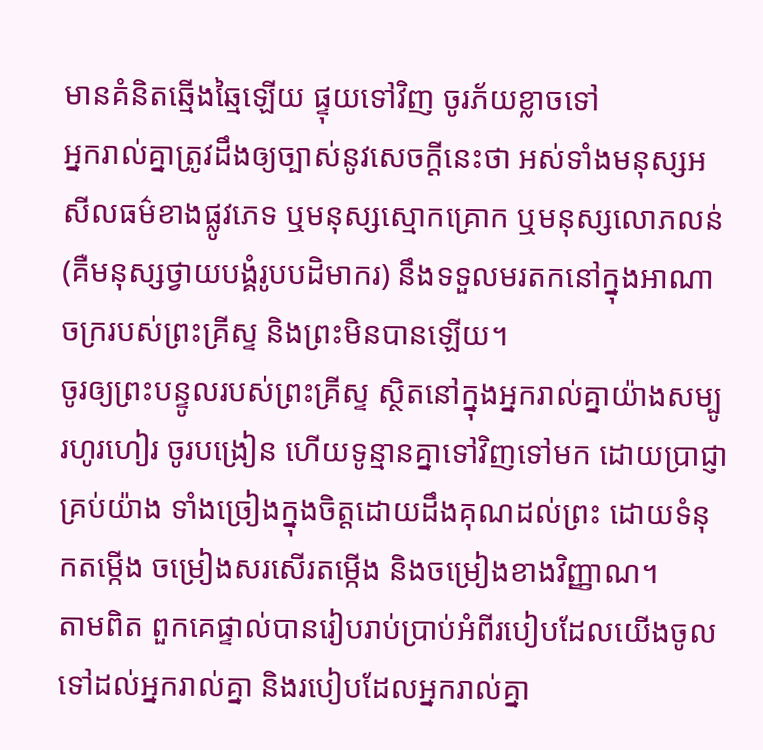មានគំនិតឆ្មើងឆ្មៃឡើយ ផ្ទុយទៅវិញ ចូរភ័យខ្លាចទៅ
អ្នករាល់គ្នាត្រូវដឹងឲ្យច្បាស់នូវសេចក្ដីនេះថា អស់ទាំងមនុស្សអសីលធម៌ខាងផ្លូវភេទ ឬមនុស្សស្មោកគ្រោក ឬមនុស្សលោភលន់ (គឺមនុស្សថ្វាយបង្គំរូបបដិមាករ) នឹងទទួលមរតកនៅក្នុងអាណាចក្ររបស់ព្រះគ្រីស្ទ និងព្រះមិនបានឡើយ។
ចូរឲ្យព្រះបន្ទូលរបស់ព្រះគ្រីស្ទ ស្ថិតនៅក្នុងអ្នករាល់គ្នាយ៉ាងសម្បូរហូរហៀរ ចូរបង្រៀន ហើយទូន្មានគ្នាទៅវិញទៅមក ដោយប្រាជ្ញាគ្រប់យ៉ាង ទាំងច្រៀងក្នុងចិត្តដោយដឹងគុណដល់ព្រះ ដោយទំនុកតម្កើង ចម្រៀងសរសើរតម្កើង និងចម្រៀងខាងវិញ្ញាណ។
តាមពិត ពួកគេផ្ទាល់បានរៀបរាប់ប្រាប់អំពីរបៀបដែលយើងចូលទៅដល់អ្នករាល់គ្នា និងរបៀបដែលអ្នករាល់គ្នា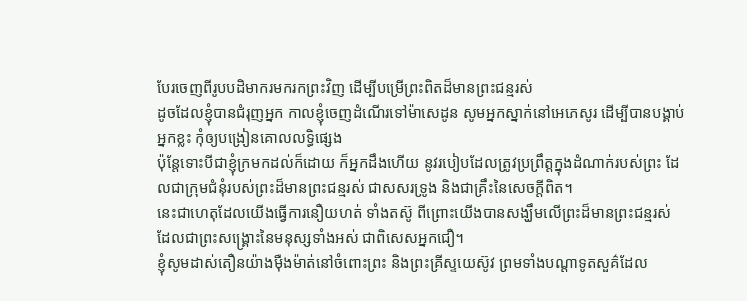បែរចេញពីរូបបដិមាករមករកព្រះវិញ ដើម្បីបម្រើព្រះពិតដ៏មានព្រះជន្មរស់
ដូចដែលខ្ញុំបានជំរុញអ្នក កាលខ្ញុំចេញដំណើរទៅម៉ាសេដូន សូមអ្នកស្នាក់នៅអេភេសូរ ដើម្បីបានបង្គាប់អ្នកខ្លះ កុំឲ្យបង្រៀនគោលលទ្ធិផ្សេង
ប៉ុន្តែទោះបីជាខ្ញុំក្រមកដល់ក៏ដោយ ក៏អ្នកដឹងហើយ នូវរបៀបដែលត្រូវប្រព្រឹត្តក្នុងដំណាក់របស់ព្រះ ដែលជាក្រុមជំនុំរបស់ព្រះដ៏មានព្រះជន្មរស់ ជាសសរទ្រូង និងជាគ្រឹះនៃសេចក្ដីពិត។
នេះជាហេតុដែលយើងធ្វើការនឿយហត់ ទាំងតស៊ូ ពីព្រោះយើងបានសង្ឃឹមលើព្រះដ៏មានព្រះជន្មរស់ ដែលជាព្រះសង្គ្រោះនៃមនុស្សទាំងអស់ ជាពិសេសអ្នកជឿ។
ខ្ញុំសូមដាស់តឿនយ៉ាងម៉ឺងម៉ាត់នៅចំពោះព្រះ និងព្រះគ្រីស្ទយេស៊ូវ ព្រមទាំងបណ្ដាទូតសួគ៌ដែល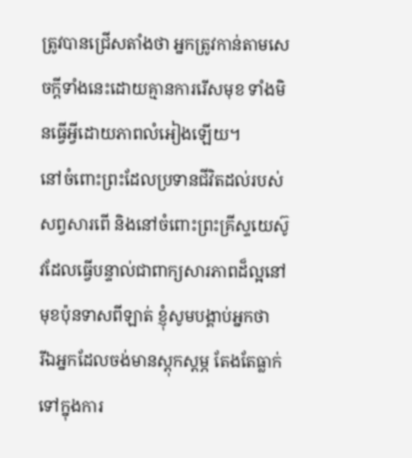ត្រូវបានជ្រើសតាំងថា អ្នកត្រូវកាន់តាមសេចក្ដីទាំងនេះដោយគ្មានការរើសមុខ ទាំងមិនធ្វើអ្វីដោយភាពលំអៀងឡើយ។
នៅចំពោះព្រះដែលប្រទានជីវិតដល់របស់សព្វសារពើ និងនៅចំពោះព្រះគ្រីស្ទយេស៊ូវដែលធ្វើបន្ទាល់ជាពាក្យសារភាពដ៏ល្អនៅមុខប៉ុនទាសពីឡាត់ ខ្ញុំសូមបង្គាប់អ្នកថា
រីឯអ្នកដែលចង់មានស្ដុកស្ដម្ភ តែងតែធ្លាក់ទៅក្នុងការ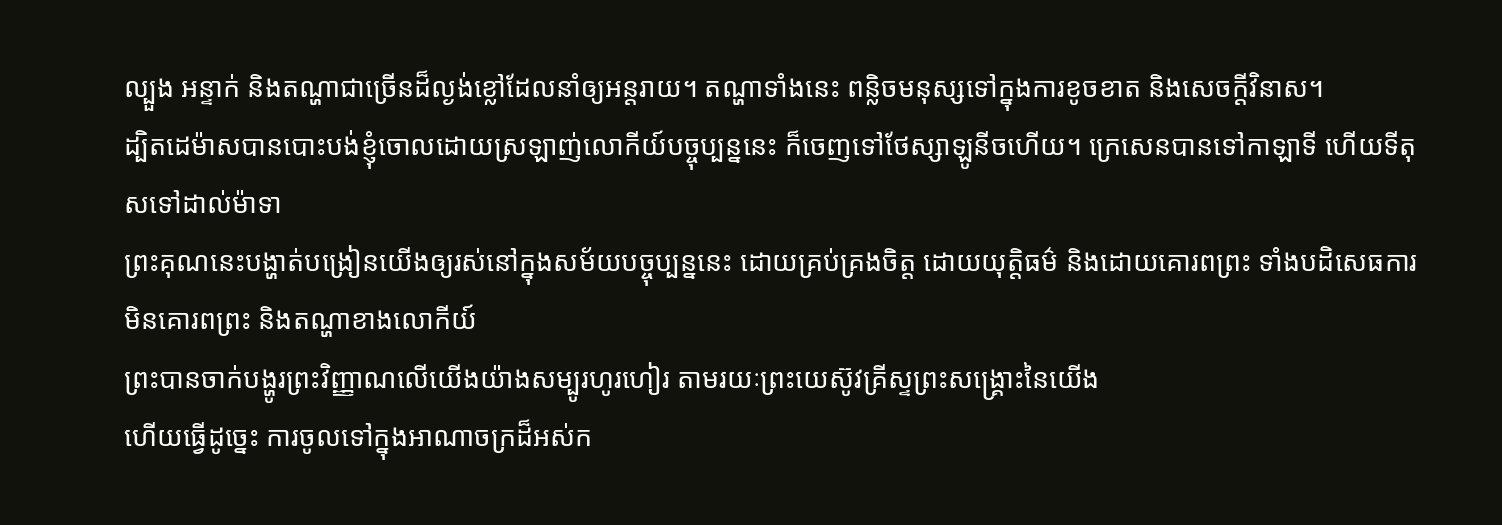ល្បួង អន្ទាក់ និងតណ្ហាជាច្រើនដ៏ល្ងង់ខ្លៅដែលនាំឲ្យអន្តរាយ។ តណ្ហាទាំងនេះ ពន្លិចមនុស្សទៅក្នុងការខូចខាត និងសេចក្ដីវិនាស។
ដ្បិតដេម៉ាសបានបោះបង់ខ្ញុំចោលដោយស្រឡាញ់លោកីយ៍បច្ចុប្បន្ននេះ ក៏ចេញទៅថែស្សាឡូនីចហើយ។ ក្រេសេនបានទៅកាឡាទី ហើយទីតុសទៅដាល់ម៉ាទា
ព្រះគុណនេះបង្ហាត់បង្រៀនយើងឲ្យរស់នៅក្នុងសម័យបច្ចុប្បន្ននេះ ដោយគ្រប់គ្រងចិត្ត ដោយយុត្តិធម៌ និងដោយគោរពព្រះ ទាំងបដិសេធការមិនគោរពព្រះ និងតណ្ហាខាងលោកីយ៍
ព្រះបានចាក់បង្ហូរព្រះវិញ្ញាណលើយើងយ៉ាងសម្បូរហូរហៀរ តាមរយៈព្រះយេស៊ូវគ្រីស្ទព្រះសង្គ្រោះនៃយើង
ហើយធ្វើដូច្នេះ ការចូលទៅក្នុងអាណាចក្រដ៏អស់ក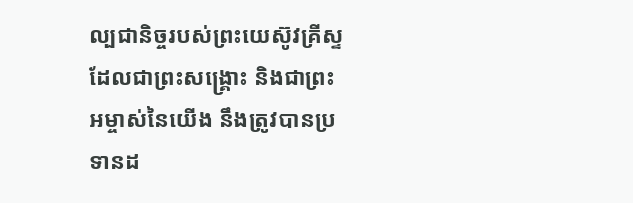ល្បជានិច្ចរបស់ព្រះយេស៊ូវគ្រីស្ទដែលជាព្រះសង្គ្រោះ និងជាព្រះអម្ចាស់នៃយើង នឹងត្រូវបានប្រទានដ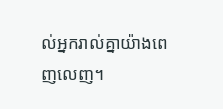ល់អ្នករាល់គ្នាយ៉ាងពេញលេញ។